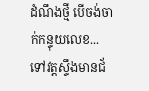ដំណឹងថ្មី បើចង់ចាក់កន្ទុយលេខ... ទៅវត្តស្ទឹងមានជ័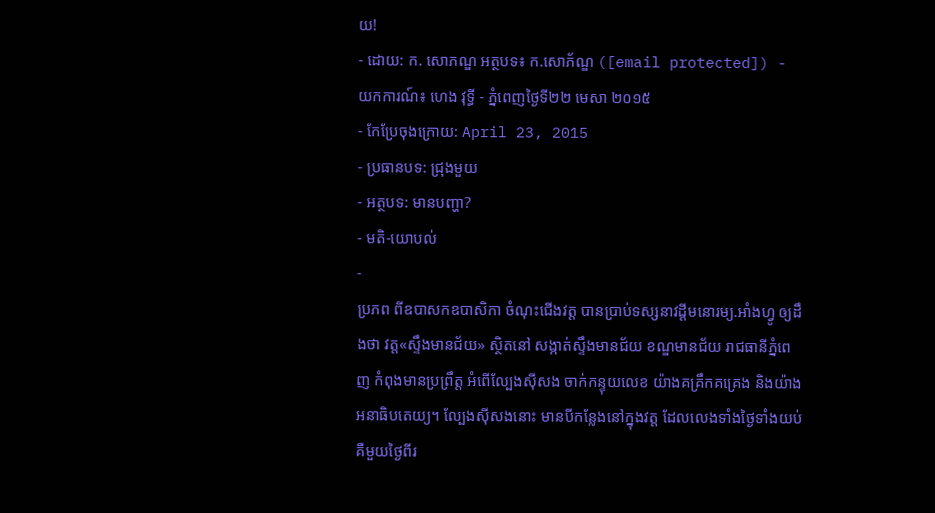យ!
- ដោយ: ក. សោភណ្ឌ អត្ថបទ៖ ក.សោភ័ណ្ឌ ([email protected]) - យកការណ៍៖ ហេង វុទ្ធី - ភ្នំពេញថ្ងៃទី២២ មេសា ២០១៥
- កែប្រែចុងក្រោយ: April 23, 2015
- ប្រធានបទ: ជ្រុងមួយ
- អត្ថបទ: មានបញ្ហា?
- មតិ-យោបល់
-
ប្រភព ពីឧបាសកឧបាសិកា ចំណុះជើងវត្ត បានប្រាប់ទស្សនាវដ្ដីមនោរម្យ.អាំងហ្វូ ឲ្យដឹងថា វត្ត«ស្ទឹងមានជ័យ» ស្ថិតនៅ សង្កាត់ស្ទឹងមានជ័យ ខណ្ឌមានជ័យ រាជធានីភ្នំពេញ កំពុងមានប្រព្រឹត្ត អំពើល្បែងស៊ីសង ចាក់កន្ទុយលេខ យ៉ាងគគ្រឹកគគ្រេង និងយ៉ាងអនាធិបតេយ្យ។ ល្បែងស៊ីសងនោះ មានបីកន្លែងនៅក្នុងវត្ត ដែលលេងទាំងថ្ងៃទាំងយប់ គឺមួយថ្ងៃពីរ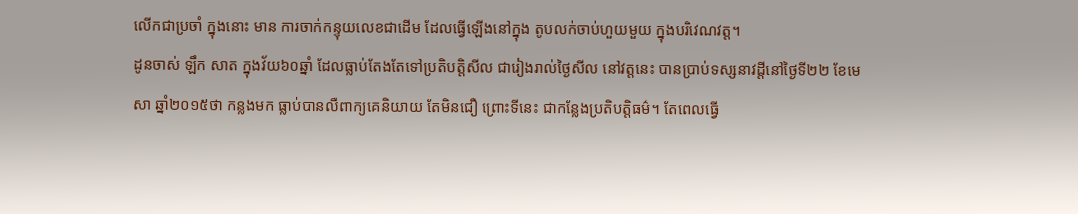លើកជាប្រចាំ ក្នុងនោះ មាន ការចាក់កន្ទុយលេខជាដើម ដែលធ្វើឡើងនៅក្នុង តូបលក់ចាប់ហួយមួយ ក្នុងបរិវេណវត្ត។
ដូនចាស់ ឡឹក សាត ក្នុងវ័យ៦០ឆ្នាំ ដែលធ្លាប់តែងតែទៅប្រតិបត្តិសីល ជារៀងរាល់ថ្ងៃសីល នៅវត្តនេះ បានប្រាប់ទស្សនាវដ្តីនៅថ្ងៃទី២២ ខែមេសា ឆ្នាំ២០១៥ថា កន្លងមក ធ្លាប់បានលឺពាក្យគេនិយាយ តែមិនជឿ ព្រោះទីនេះ ជាកន្លែងប្រតិបត្តិធម៌។ តែពេលធ្វើ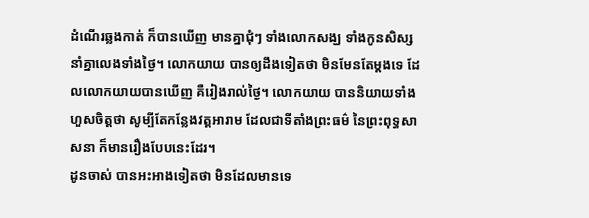ដំណើរឆ្លងកាត់ ក៏បានឃើញ មានគ្នាជុំៗ ទាំងលោកសង្ឃ ទាំងកូនសិស្ស នាំគ្នាលេងទាំងថ្ងៃ។ លោកយាយ បានឲ្យដឹងទៀតថា មិនមែនតែម្តងទេ ដែលលោកយាយបានឃើញ គឺរៀងរាល់ថ្ងៃ។ លោកយាយ បាននិយាយទាំងហួសចិត្តថា សូម្បីតែកន្លែងវត្តអារាម ដែលជាទីតាំងព្រះធម៌ នៃព្រះពុទ្ធសាសនា ក៏មានរឿងបែបនេះដែរ។
ដូនចាស់ បានអះអាងទៀតថា មិនដែលមានទេ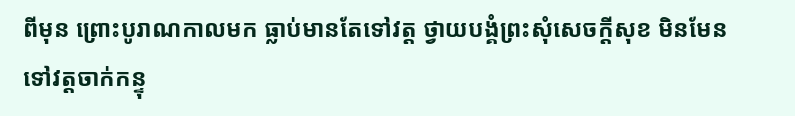ពីមុន ព្រោះបូរាណកាលមក ធ្លាប់មានតែទៅវត្ត ថ្វាយបង្គំព្រះសុំសេចក្តីសុខ មិនមែនទៅវត្តចាក់កន្ទុ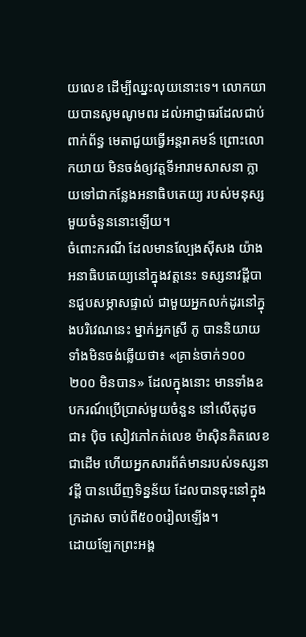យលេខ ដើម្បីឈ្នះលុយនោះទេ។ លោកយាយបានសូមណូមពរ ដល់អាជ្ញាធរដែលជាប់ពាក់ព័ន្ធ មេតាជួយធ្វើអន្តរាគមន៍ ព្រោះលោកយាយ មិនចង់ឲ្យវត្តទីអារាមសាសនា ក្លាយទៅជាកន្លែងអនាធិបតេយ្យ របស់មនុស្សមួយចំនួននោះឡើយ។
ចំពោះករណី ដែលមានល្បែងស៊ីសង យ៉ាងអនាធិបតេយ្យនៅក្នុងវត្តនេះ ទស្សនាវដ្តីបានជួបសម្ភាសផ្ទាល់ ជាមួយអ្នកលក់ដូរនៅក្នុងបរិវេណនេះ ម្នាក់អ្នកស្រី ភូ បាននិយាយទាំងមិនចង់ឆ្លើយថា៖ «គ្រាន់ចាក់១០០ ២០០ មិនបាន» ដែលក្នុងនោះ មានទាំងឧបករណ៍ប្រើប្រាស់មួយចំនួន នៅលើតុដូចជា៖ ប៉ិច សៀវភៅកត់លេខ ម៉ាស៊ិនគិតលេខ ជាដើម ហើយអ្នកសារព័ត៌មានរបស់ទស្សនាវដ្ដី បានឃើញទិន្នន័យ ដែលបានចុះនៅក្នុងក្រដាស ចាប់ពី៥០០រៀលឡើង។
ដោយឡែកព្រះអង្គ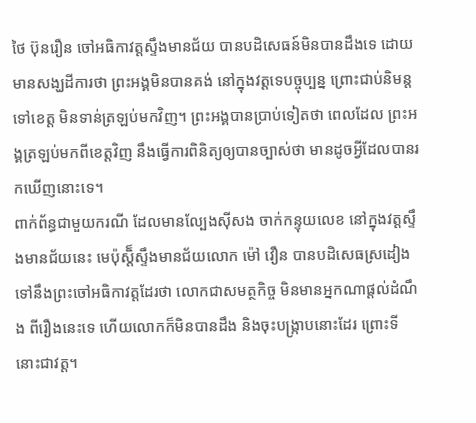ថៃ ប៊ុនរឿន ចៅអធិកាវត្តស្ទឹងមានជ័យ បានបដិសេធន៍មិនបានដឹងទេ ដោយមានសង្ឃដីការថា ព្រះអង្គមិនបានគង់ នៅក្នុងវត្តទេបច្ចុប្បន្ន ព្រោះជាប់និមន្តទៅខេត្ត មិនទាន់ត្រឡប់មកវិញ។ ព្រះអង្គបានប្រាប់ទៀតថា ពេលដែល ព្រះអង្គត្រឡប់មកពីខេត្តវិញ នឹងធ្វើការពិនិត្យឲ្យបានច្បាស់ថា មានដូចអ្វីដែលបានរកឃើញនោះទេ។
ពាក់ព័ន្ធជាមួយករណី ដែលមានល្បែងស៊ីសង ចាក់កន្ទុយលេខ នៅក្នុងវត្តស្ទឹងមានជ័យនេះ មេប៉ុស្តិ៏ស្ទឹងមានជ័យលោក ម៉ៅ វឿន បានបដិសេធស្រដៀង ទៅនឹងព្រះចៅអធិកាវត្តដែរថា លោកជាសមត្ថកិច្ច មិនមានអ្នកណាផ្តល់ដំណឹង ពីរឿងនេះទេ ហើយលោកក៏មិនបានដឹង និងចុះបង្ក្រាបនោះដែរ ព្រោះទីនោះជាវត្ត។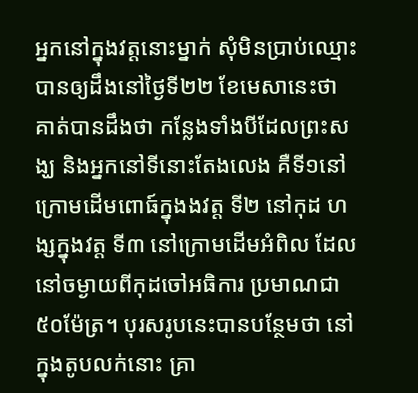អ្នកនៅក្នុងវត្តនោះម្នាក់ សុំមិនប្រាប់ឈ្មោះ បានឲ្យដឹងនៅថ្ងៃទី២២ ខែមេសានេះថា គាត់បានដឹងថា កន្លែងទាំងបីដែលព្រះសង្ឃ និងអ្នកនៅទីនោះតែងលេង គឺទី១នៅ ក្រោមដើមពោធ៍ក្នុងងវត្ត ទី២ នៅកុដ ហង្សក្នុងវត្ត ទី៣ នៅក្រោមដើមអំពិល ដែលនៅចម្ងាយពីកុដចៅអធិការ ប្រមាណជា៥០ម៉ែត្រ។ បុរសរូបនេះបានបន្ថែមថា នៅក្នុងតូបលក់នោះ គ្រា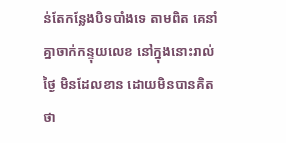ន់តែកន្លែងបិទបាំងទេ តាមពិត គេនាំគ្នាចាក់កន្ទុយលេខ នៅក្នុងនោះរាល់ថ្ងៃ មិនដែលខាន ដោយមិនបានគិតថា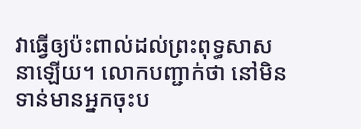វាធ្វើឲ្យប៉ះពាល់ដល់ព្រះពុទ្ធសាសនាឡើយ។ លោកបញ្ជាក់ថា នៅមិនទាន់មានអ្នកចុះប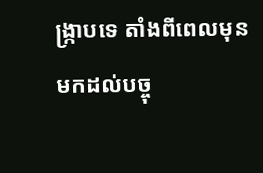ង្រ្កាបទេ តាំងពីពេលមុន មកដល់បច្ចុ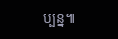ប្បន្ន៕